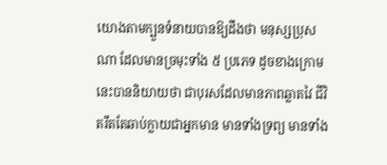យោងតាមក្បួនទំនាយបានឱ្យដឹងថា មនុស្សប្រុសណា ដែលមានច្រមុះទាំង ៥ ប្រភេទ ដូចខាងក្រោមនេះបាននិយាយថា ជាបុរសដែលមានភាពឆ្លាតវៃ ជីវិតរឹតតែឆាប់ក្លាយជាអ្នកមាន មានទាំងទ្រព្យ មានទាំង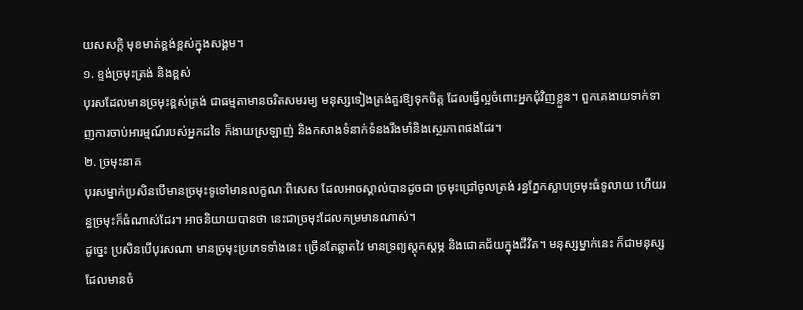យសសក្តិ មុខមាត់ខ្ពង់ខ្ពស់ក្នុងសង្គម។
១. ខ្ទង់ច្រមុះត្រង់ និងខ្ពស់
បុរសដែលមានច្រមុះខ្ពស់ត្រង់ ជាធម្មតាមានចរិតសមរម្យ មនុស្សទៀងត្រង់គួរឱ្យទុកចិត្ត ដែលធ្វើល្អចំពោះអ្នកជុំវិញខ្លួន។ ពួកគេងាយទាក់ទាញការចាប់អារម្មណ៍របស់អ្នកដទៃ ក៏ងាយស្រឡាញ់ និងកសាងទំនាក់ទំនងរឹងមាំនិងស្ថេរភាពផងដែរ។
២. ច្រមុះនាគ
បុរសម្នាក់ប្រសិនបើមានច្រមុះទូទៅមានលក្ខណៈពិសេស ដែលអាចស្គាល់បានដូចជា ច្រមុះជ្រៅចូលត្រង់ រន្ធភ្នែកស្លាបច្រមុះធំទូលាយ ហើយរន្ធច្រមុះក៏ធំណាស់ដែរ។ អាចនិយាយបានថា នេះជាច្រមុះដែលកម្រមានណាស់។
ដូច្នេះ ប្រសិនបើបុរសណា មានច្រមុះប្រភេទទាំងនេះ ច្រើនតែឆ្លាតវៃ មានទ្រព្យស្តុកស្តម្ភ និងជោគជ័យក្នុងជីវិត។ មនុស្សម្នាក់នេះ ក៏ជាមនុស្សដែលមានចំ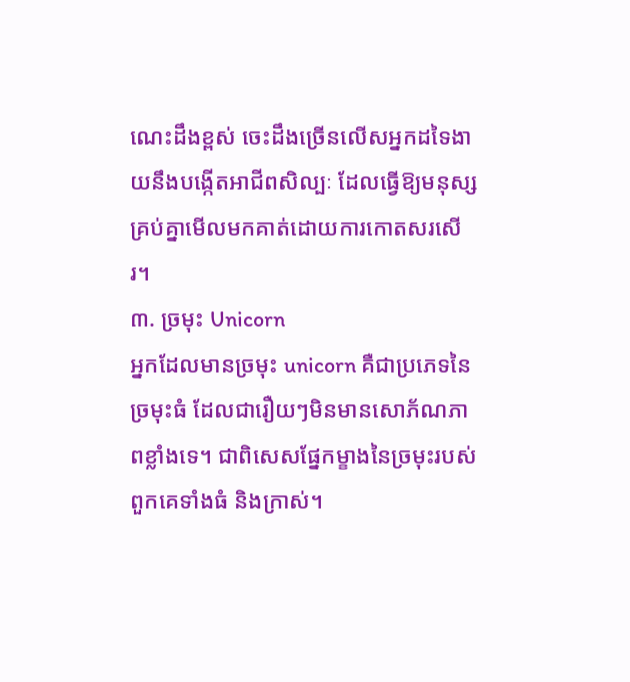ណេះដឹងខ្ពស់ ចេះដឹងច្រើនលើសអ្នកដទៃងាយនឹងបង្កើតអាជីពសិល្បៈ ដែលធ្វើឱ្យមនុស្សគ្រប់គ្នាមើលមកគាត់ដោយការកោតសរសើរ។
៣. ច្រមុះ Unicorn
អ្នកដែលមានច្រមុះ unicorn គឺជាប្រភេទនៃច្រមុះធំ ដែលជារឿយៗមិនមានសោភ័ណភាពខ្លាំងទេ។ ជាពិសេសផ្នែកម្ខាងនៃច្រមុះរបស់ពួកគេទាំងធំ និងក្រាស់។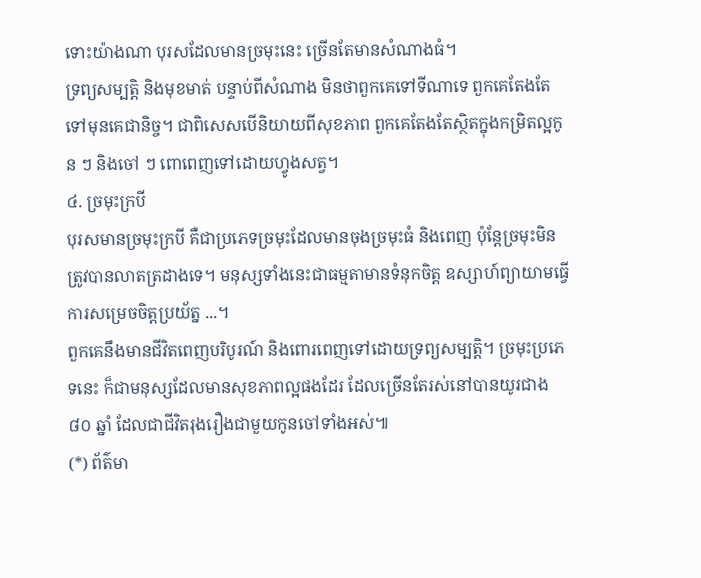ទោះយ៉ាងណា បុរសដែលមានច្រមុះនេះ ច្រើនតែមានសំណាងធំ។
ទ្រព្យសម្បត្តិ និងមុខមាត់ បន្ទាប់ពីសំណាង មិនថាពួកគេទៅទីណាទេ ពួកគេតែងតែទៅមុនគេជានិច្ច។ ជាពិសេសបើនិយាយពីសុខភាព ពួកគេតែងតែស្ថិតក្នុងកម្រិតល្អកូន ៗ និងចៅ ៗ ពោពេញទៅដោយហ្វូងសត្វ។
៤. ច្រមុះក្របី
បុរសមានច្រមុះក្របី គឺជាប្រភេទច្រមុះដែលមានចុងច្រមុះធំ និងពេញ ប៉ុន្តែច្រមុះមិនត្រូវបានលាតត្រដាងទេ។ មនុស្សទាំងនេះជាធម្មតាមានទំនុកចិត្ត ឧស្សាហ៍ព្យាយាមធ្វើការសម្រេចចិត្តប្រយ័ត្ន ...។
ពួកគេនឹងមានជីវិតពេញបរិបូរណ៍ និងពោរពេញទៅដោយទ្រព្យសម្បត្តិ។ ច្រមុះប្រភេទនេះ ក៏ជាមនុស្សដែលមានសុខភាពល្អផងដែរ ដែលច្រើនតែរស់នៅបានយូរជាង ៨០ ឆ្នាំ ដែលជាជីវិតរុងរឿងជាមួយកូនចៅទាំងអស់៕
(*) ព័ត៌មា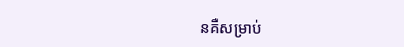នគឺសម្រាប់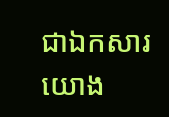ជាឯកសារយោង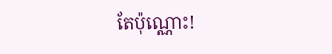តែប៉ុណ្ណោះ!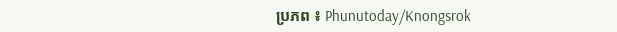ប្រភព ៖ Phunutoday/Knongsrok